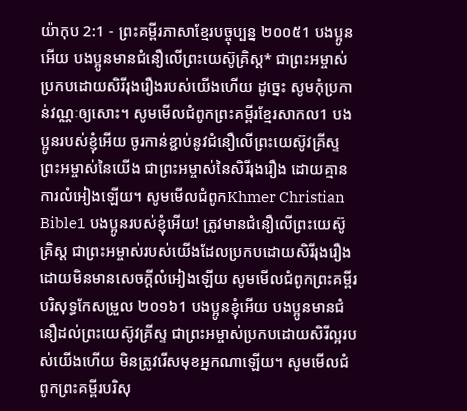យ៉ាកុប 2:1 - ព្រះគម្ពីរភាសាខ្មែរបច្ចុប្បន្ន ២០០៥1 បងប្អូនអើយ បងប្អូនមានជំនឿលើព្រះយេស៊ូគ្រិស្ត* ជាព្រះអម្ចាស់ប្រកបដោយសិរីរុងរឿងរបស់យើងហើយ ដូច្នេះ សូមកុំប្រកាន់វណ្ណៈឲ្យសោះ។ សូមមើលជំពូកព្រះគម្ពីរខ្មែរសាកល1 បងប្អូនរបស់ខ្ញុំអើយ ចូរកាន់ខ្ជាប់នូវជំនឿលើព្រះយេស៊ូវគ្រីស្ទព្រះអម្ចាស់នៃយើង ជាព្រះអម្ចាស់នៃសិរីរុងរឿង ដោយគ្មានការលំអៀងឡើយ។ សូមមើលជំពូកKhmer Christian Bible1 បងប្អូនរបស់ខ្ញុំអើយ! ត្រូវមានជំនឿលើព្រះយេស៊ូគ្រិស្ដ ជាព្រះអម្ចាស់របស់យើងដែលប្រកបដោយសិរីរុងរឿង ដោយមិនមានសេចក្ដីលំអៀងឡើយ សូមមើលជំពូកព្រះគម្ពីរបរិសុទ្ធកែសម្រួល ២០១៦1 បងប្អូនខ្ញុំអើយ បងប្អូនមានជំនឿដល់ព្រះយេស៊ូវគ្រីស្ទ ជាព្រះអម្ចាស់ប្រកបដោយសិរីល្អរបស់យើងហើយ មិនត្រូវរើសមុខអ្នកណាឡើយ។ សូមមើលជំពូកព្រះគម្ពីរបរិសុ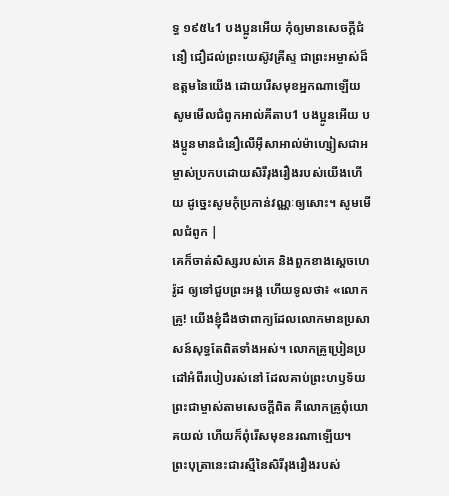ទ្ធ ១៩៥៤1 បងប្អូនអើយ កុំឲ្យមានសេចក្ដីជំនឿ ជឿដល់ព្រះយេស៊ូវគ្រីស្ទ ជាព្រះអម្ចាស់ដ៏ឧត្តមនៃយើង ដោយរើសមុខអ្នកណាឡើយ សូមមើលជំពូកអាល់គីតាប1 បងប្អូនអើយ បងប្អូនមានជំនឿលើអ៊ីសាអាល់ម៉ាហ្សៀសជាអម្ចាស់ប្រកបដោយសិរីរុងរឿងរបស់យើងហើយ ដូច្នេះសូមកុំប្រកាន់វណ្ណៈឲ្យសោះ។ សូមមើលជំពូក |
គេក៏ចាត់សិស្សរបស់គេ និងពួកខាងស្ដេចហេរ៉ូដ ឲ្យទៅជួបព្រះអង្គ ហើយទូលថា៖ «លោកគ្រូ! យើងខ្ញុំដឹងថាពាក្យដែលលោកមានប្រសាសន៍សុទ្ធតែពិតទាំងអស់។ លោកគ្រូប្រៀនប្រដៅអំពីរបៀបរស់នៅ ដែលគាប់ព្រះហឫទ័យព្រះជាម្ចាស់តាមសេចក្ដីពិត គឺលោកគ្រូពុំយោគយល់ ហើយក៏ពុំរើសមុខនរណាឡើយ។
ព្រះបុត្រានេះជារស្មីនៃសិរីរុងរឿងរបស់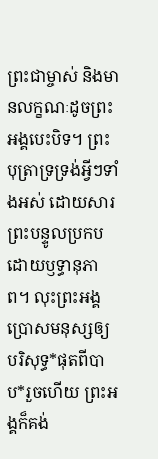ព្រះជាម្ចាស់ និងមានលក្ខណៈដូចព្រះអង្គបេះបិទ។ ព្រះបុត្រាទ្រទ្រង់អ្វីៗទាំងអស់ ដោយសារព្រះបន្ទូលប្រកបដោយឫទ្ធានុភាព។ លុះព្រះអង្គប្រោសមនុស្សឲ្យបរិសុទ្ធ*ផុតពីបាប*រួចហើយ ព្រះអង្គក៏គង់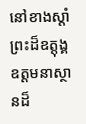នៅខាងស្ដាំព្រះដ៏ឧត្តុង្គឧត្ដមនាស្ថានដ៏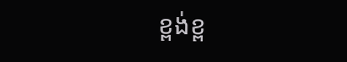ខ្ពង់ខ្ព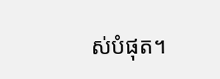ស់បំផុត។